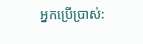អ្នកប្រើប្រាស់: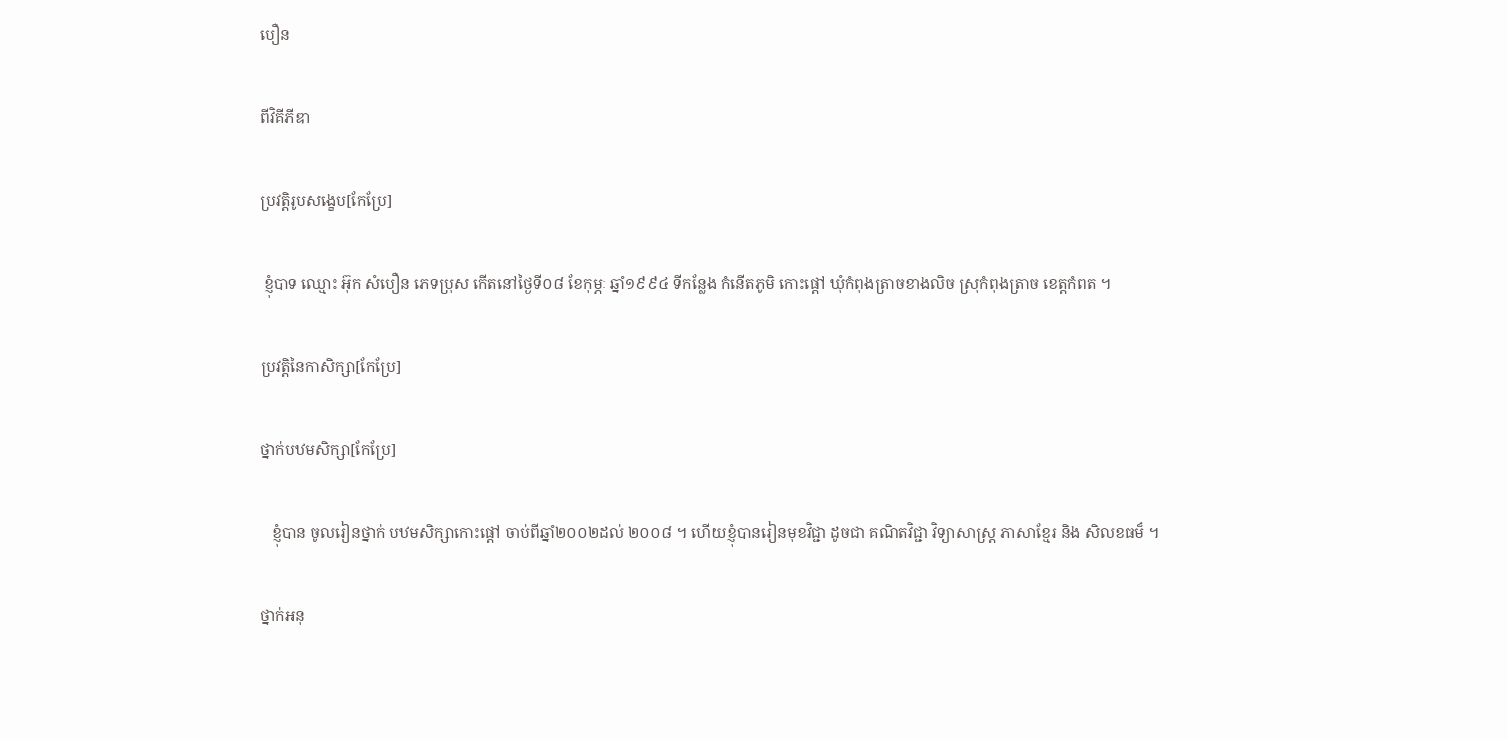បឿន

ពីវិគីភីឌា

ប្រវត្តិរូបសង្ខេប[កែប្រែ]

 ខ្ញុំបាទ ឈ្មោះ អ៊ុក សំបឿន ភេទប្រុស កើតនៅថ្ងៃទី០៨ ខែកុម្ភៈ ឆ្នាំ១៩៩៤ ទីកន្លែង កំនើតភូមិ កោះផ្ដៅ ឃុំកំពុងត្រាចខាងលិច ស្រុកំពុងត្រាច ខេត្តកំពត ។

ប្រវត្តិនៃកាសិក្សា[កែប្រែ]

ថ្នាក់បឋមសិក្សា[កែប្រែ]

   ខ្ញុំបាន ចូលរៀនថ្នាក់ បឋមសិក្សាកោះផ្ដៅ ចាប់ពីឆ្នាំ២០០២ដល់ ២០០៨ ។ ហើយខ្ញុំបានរៀនមុខវិជ្ជា ដូចជា គណិតវិជ្ជា វិទ្យាសាស្រ្ត ភាសាខ្មែរ និង សិលខធម៏ ។

ថ្នាក់អនុ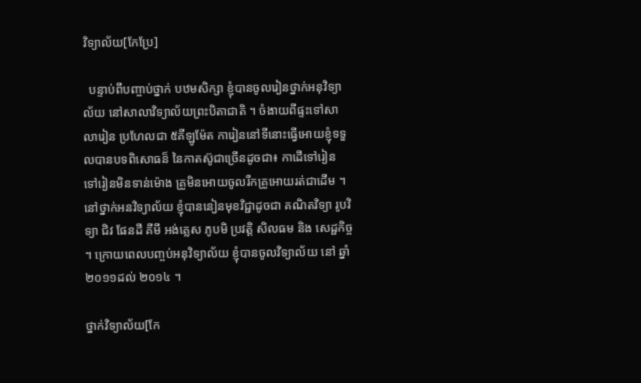វិទ្យាល័យ[កែប្រែ]

  បន្ទាប់ពីបញ្ចាប់ថ្នាក់ បឋមសិក្សា ខ្ញុំបានចូលរៀនថ្នាក់អនុវិទ្យាល័យ នៅសាលាវិទ្យាល័យព្រះបិតាជាតិ ។ ចំងាយពីផ្ទះទៅសាលារៀន ប្រហែលជា ៥គីឡូម៉ែត ការៀននៅទីនោះធ្វើអោយខ្ញុំទទួលបានបទពិសោធន៏ នៃកាតស៊ូជាច្រើនដូចជា៖ កាដើទៅរៀន ទៅរៀនមិនទាន់ម៉ោង គ្រូមិនអោយចូលរឺកគ្រូអោយរត់ជាដើម ។ នៅថ្នាក់អនវិទ្យាល័យ ខ្ញុំបាននៀនមុខវិជ្ជាដូចជា គណិតវិទ្យា រូបវិទ្យា ជិវ ផែនដី គីមី អង់គ្លេស ភូបមិ ប្រវត្តិ សិលធម និង សេដ្ផកិច្ច ។ ក្រោយពេលបញ្ចប់អនុវិទ្យាល័យ ខ្ញុំបានចូលវិទ្យាល័យ នៅ ឆ្នាំ ២០១១ដល់ ២០១៤ ។

ថ្នាក់វិទ្យាល័យ[កែ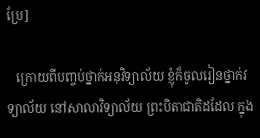ប្រែ]

   ក្រោយពីបញ្ចប់ថ្នាក់អនុវិទ្យាល័យ ខ្ញុំក៏ចូលរៀនថ្នាក់វទ្យាល័យ នៅសាលាវិទ្យាល័យ ព្រះបិតាជាតិដដែល ក្នុង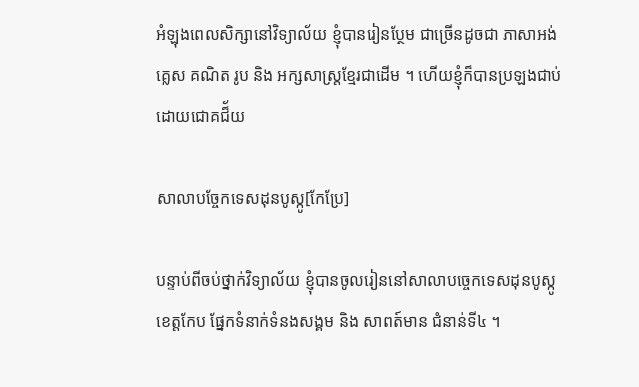អំឡុងពេលសិក្សានៅវិទ្យាល័យ ខ្ញុំបានរៀនប្ថែម ជាច្រើនដូចជា ភាសាអង់គ្លេស គណិត រូប និង អក្សសាស្រ្តខ្មែរជាដើម ។ ហើយខ្ញុំក៏បានប្រឡងជាប់ដោយជោគជ៏័យ

សាលាបច្ចែកទេសដុនបូស្កូ[កែប្រែ]

បន្ទាប់ពីចប់ថ្នាក់វិទ្យាល័យ ខ្ញំុបានចូលរៀននៅសាលាបច្ចេកទេសដុនបូស្កូខេត្តកែប ផ្នែកទំនាក់ទំនងសង្គម និង សាពត៍មាន ជំនាន់ទី៤ ។